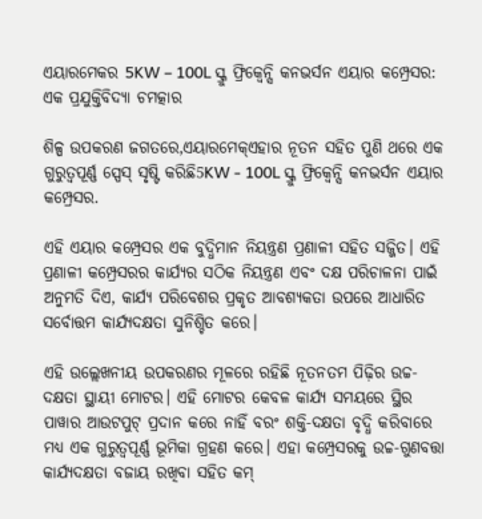ଏୟାରମେକର 5KW – 100L ସ୍କ୍ରୁ ଫ୍ରିକ୍ୱେନ୍ସି କନଭର୍ସନ ଏୟାର କମ୍ପ୍ରେସର: ଏକ ପ୍ରଯୁକ୍ତିବିଦ୍ୟା ଚମତ୍କାର

ଶିଳ୍ପ ଉପକରଣ ଜଗତରେ,ଏୟାରମେକ୍ଏହାର ନୂତନ ସହିତ ପୁଣି ଥରେ ଏକ ଗୁରୁତ୍ୱପୂର୍ଣ୍ଣ ସ୍ପେସ୍ ସୃଷ୍ଟି କରିଛି5KW - 100L ସ୍କ୍ରୁ ଫ୍ରିକ୍ୱେନ୍ସି କନଭର୍ସନ ଏୟାର କମ୍ପ୍ରେସର.

ଏହି ଏୟାର କମ୍ପ୍ରେସର ଏକ ବୁଦ୍ଧିମାନ ନିୟନ୍ତ୍ରଣ ପ୍ରଣାଳୀ ସହିତ ସଜ୍ଜିତ। ଏହି ପ୍ରଣାଳୀ କମ୍ପ୍ରେସରର କାର୍ଯ୍ୟର ସଠିକ ନିୟନ୍ତ୍ରଣ ଏବଂ ଦକ୍ଷ ପରିଚାଳନା ପାଇଁ ଅନୁମତି ଦିଏ, କାର୍ଯ୍ୟ ପରିବେଶର ପ୍ରକୃତ ଆବଶ୍ୟକତା ଉପରେ ଆଧାରିତ ସର୍ବୋତ୍ତମ କାର୍ଯ୍ୟଦକ୍ଷତା ସୁନିଶ୍ଚିତ କରେ।

ଏହି ଉଲ୍ଲେଖନୀୟ ଉପକରଣର ମୂଳରେ ରହିଛି ନୂତନତମ ପିଢ଼ିର ଉଚ୍ଚ-ଦକ୍ଷତା ସ୍ଥାୟୀ ମୋଟର। ଏହି ମୋଟର କେବଳ କାର୍ଯ୍ୟ ସମୟରେ ସ୍ଥିର ପାୱାର ଆଉଟପୁଟ୍ ପ୍ରଦାନ କରେ ନାହିଁ ବରଂ ଶକ୍ତି-ଦକ୍ଷତା ବୃଦ୍ଧି କରିବାରେ ମଧ୍ୟ ଏକ ଗୁରୁତ୍ୱପୂର୍ଣ୍ଣ ଭୂମିକା ଗ୍ରହଣ କରେ। ଏହା କମ୍ପ୍ରେସରକୁ ଉଚ୍ଚ-ଗୁଣବତ୍ତା କାର୍ଯ୍ୟଦକ୍ଷତା ବଜାୟ ରଖିବା ସହିତ କମ୍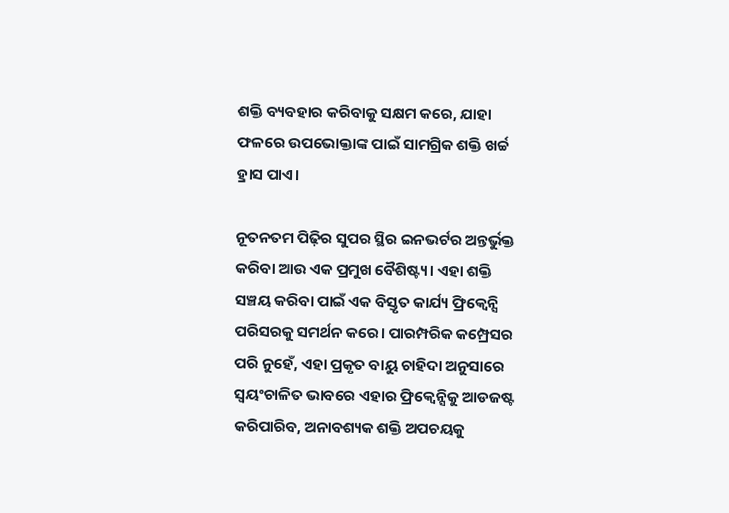ଶକ୍ତି ବ୍ୟବହାର କରିବାକୁ ସକ୍ଷମ କରେ, ଯାହା ଫଳରେ ଉପଭୋକ୍ତାଙ୍କ ପାଇଁ ସାମଗ୍ରିକ ଶକ୍ତି ଖର୍ଚ୍ଚ ହ୍ରାସ ପାଏ।

ନୂତନତମ ପିଢ଼ିର ସୁପର ସ୍ଥିର ଇନଭର୍ଟର ଅନ୍ତର୍ଭୁକ୍ତ କରିବା ଆଉ ଏକ ପ୍ରମୁଖ ବୈଶିଷ୍ଟ୍ୟ। ଏହା ଶକ୍ତି ସଞ୍ଚୟ କରିବା ପାଇଁ ଏକ ବିସ୍ତୃତ କାର୍ଯ୍ୟ ଫ୍ରିକ୍ୱେନ୍ସି ପରିସରକୁ ସମର୍ଥନ କରେ। ପାରମ୍ପରିକ କମ୍ପ୍ରେସର ପରି ନୁହେଁ, ଏହା ପ୍ରକୃତ ବାୟୁ ଚାହିଦା ଅନୁସାରେ ସ୍ୱୟଂଚାଳିତ ଭାବରେ ଏହାର ଫ୍ରିକ୍ୱେନ୍ସିକୁ ଆଡଜଷ୍ଟ କରିପାରିବ, ଅନାବଶ୍ୟକ ଶକ୍ତି ଅପଚୟକୁ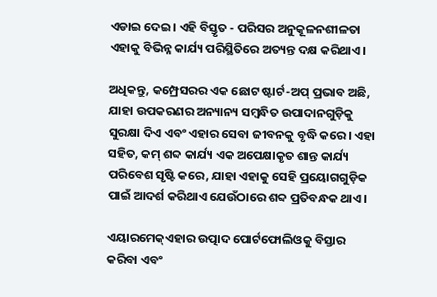ଏଡାଇ ଦେଇ। ଏହି ବିସ୍ତୃତ - ପରିସର ଅନୁକୂଳନଶୀଳତା ଏହାକୁ ବିଭିନ୍ନ କାର୍ଯ୍ୟ ପରିସ୍ଥିତିରେ ଅତ୍ୟନ୍ତ ଦକ୍ଷ କରିଥାଏ।

ଅଧିକନ୍ତୁ, କମ୍ପ୍ରେସରର ଏକ ଛୋଟ ଷ୍ଟାର୍ଟ-ଅପ୍ ପ୍ରଭାବ ଅଛି, ଯାହା ଉପକରଣର ଅନ୍ୟାନ୍ୟ ସମ୍ବନ୍ଧିତ ଉପାଦାନଗୁଡ଼ିକୁ ସୁରକ୍ଷା ଦିଏ ଏବଂ ଏହାର ସେବା ଜୀବନକୁ ବୃଦ୍ଧି କରେ। ଏହା ସହିତ, କମ୍ ଶବ୍ଦ କାର୍ଯ୍ୟ ଏକ ଅପେକ୍ଷାକୃତ ଶାନ୍ତ କାର୍ଯ୍ୟ ପରିବେଶ ସୃଷ୍ଟି କରେ, ଯାହା ଏହାକୁ ସେହି ପ୍ରୟୋଗଗୁଡ଼ିକ ପାଇଁ ଆଦର୍ଶ କରିଥାଏ ଯେଉଁଠାରେ ଶବ୍ଦ ପ୍ରତିବନ୍ଧକ ଥାଏ।

ଏୟାରମେକ୍ଏହାର ଉତ୍ପାଦ ପୋର୍ଟଫୋଲିଓକୁ ବିସ୍ତାର କରିବା ଏବଂ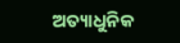ଅତ୍ୟାଧୁନିକ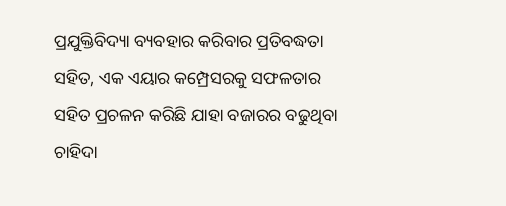ପ୍ରଯୁକ୍ତିବିଦ୍ୟା ବ୍ୟବହାର କରିବାର ପ୍ରତିବଦ୍ଧତା ସହିତ, ଏକ ଏୟାର କମ୍ପ୍ରେସରକୁ ସଫଳତାର ସହିତ ପ୍ରଚଳନ କରିଛି ଯାହା ବଜାରର ବଢୁଥିବା ଚାହିଦା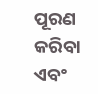ପୂରଣ କରିବା ଏବଂ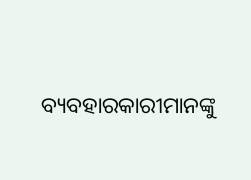ବ୍ୟବହାରକାରୀମାନଙ୍କୁ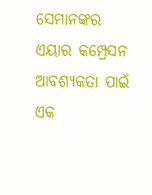ସେମାନଙ୍କର ଏୟାର କମ୍ପ୍ରେସନ ଆବଶ୍ୟକତା ପାଇଁ ଏକ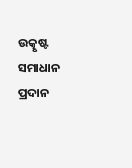ଉତ୍କୃଷ୍ଟ ସମାଧାନ ପ୍ରଦାନ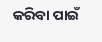କରିବା ପାଇଁ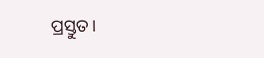ପ୍ରସ୍ତୁତ।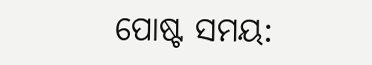ପୋଷ୍ଟ ସମୟ: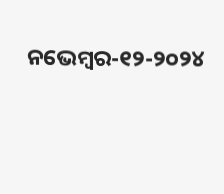ନଭେମ୍ବର-୧୨-୨୦୨୪